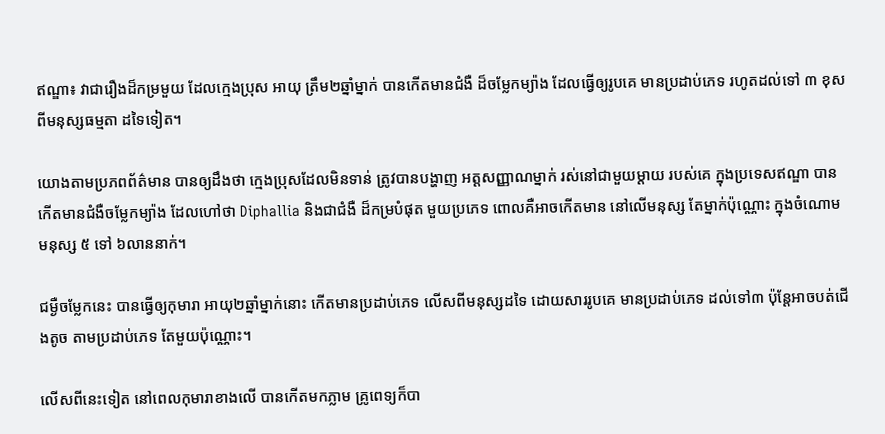ឥណ្ឌា៖ វាជារឿងដ៏កម្រមួយ ដែលក្មេងប្រុស អាយុ ត្រឹម២ឆ្នាំម្នាក់ បានកើតមានជំងឺ ដ៏ចម្លែកម្យ៉ាង ដែលធ្វើឲ្យរូបគេ មានប្រដាប់ភេទ រហូតដល់ទៅ ៣ ខុសពីមនុស្សធម្មតា ដទៃទៀត។

យោងតាមប្រភពព័ត៌មាន បានឲ្យដឹងថា ក្មេងប្រុសដែលមិនទាន់ ត្រូវបានបង្ហាញ អត្តសញ្ញាណម្នាក់ រស់នៅជាមួយម្តាយ របស់គេ ក្នុងប្រទេសឥណ្ឌា បានកើតមានជំងឺចម្លែកម្យ៉ាង ដែលហៅថា Diphallia និងជាជំងឺ ដ៏កម្របំផុត មួយប្រភេទ ពោលគឺអាចកើតមាន នៅលើមនុស្ស តែម្នាក់ប៉ុណ្ណោះ ក្នុងចំណោមមនុស្ស ៥ ទៅ ៦លាននាក់។

ជម្ងឺចម្លែកនេះ បានធ្វើឲ្យកុមារា អាយុ២ឆ្នាំម្នាក់នោះ កើតមានប្រដាប់ភេទ លើសពីមនុស្សដទៃ ដោយសាររូបគេ មានប្រដាប់ភេទ ដល់ទៅ៣ ប៉ុន្តែអាចបត់ជើងតូច តាមប្រដាប់ភេទ តែមួយប៉ុណ្ណោះ។

លើសពីនេះទៀត នៅពេលកុមារាខាងលើ បានកើតមកភ្លាម គ្រូពេទ្យក៏បា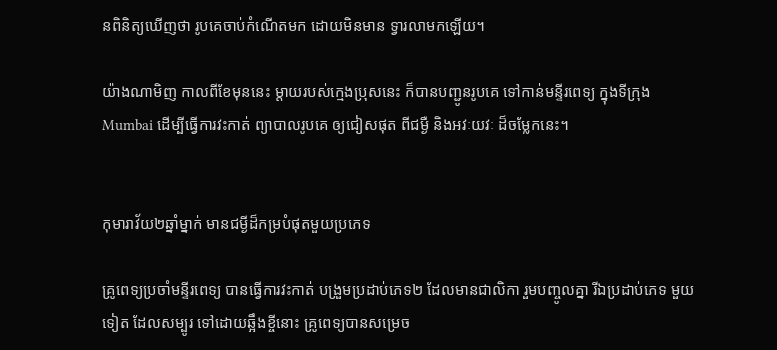នពិនិត្យឃើញថា រូបគេចាប់កំណើតមក ដោយមិនមាន ទ្វារលាមកឡើយ។

យ៉ាងណាមិញ កាលពីខែមុននេះ ម្តាយរបស់ក្មេងប្រុសនេះ ក៏បានបញ្ជូនរូបគេ ទៅកាន់មន្ទីរពេទ្យ ក្នុងទីក្រុង Mumbai ដើម្បីធ្វើការវះកាត់ ព្យាបាលរូបគេ ឲ្យជៀសផុត ពីជម្ងឺ និងអវៈយវៈ ដ៏ចម្លែកនេះ។


កុមារាវ័យ២ឆ្នាំម្នាក់ មានជម្ងីដ៏កម្របំផុតមួយប្រភេទ

គ្រូពេទ្យប្រចាំមន្ទីរពេទ្យ បានធ្វើការវះកាត់ បង្រួមប្រដាប់ភេទ២ ដែលមានជាលិកា រួមបញ្ចូលគ្នា រីឯប្រដាប់ភេទ មួយទៀត ដែលសម្បូរ ទៅដោយឆ្អឹងខ្ចីនោះ គ្រូពេទ្យបានសម្រេច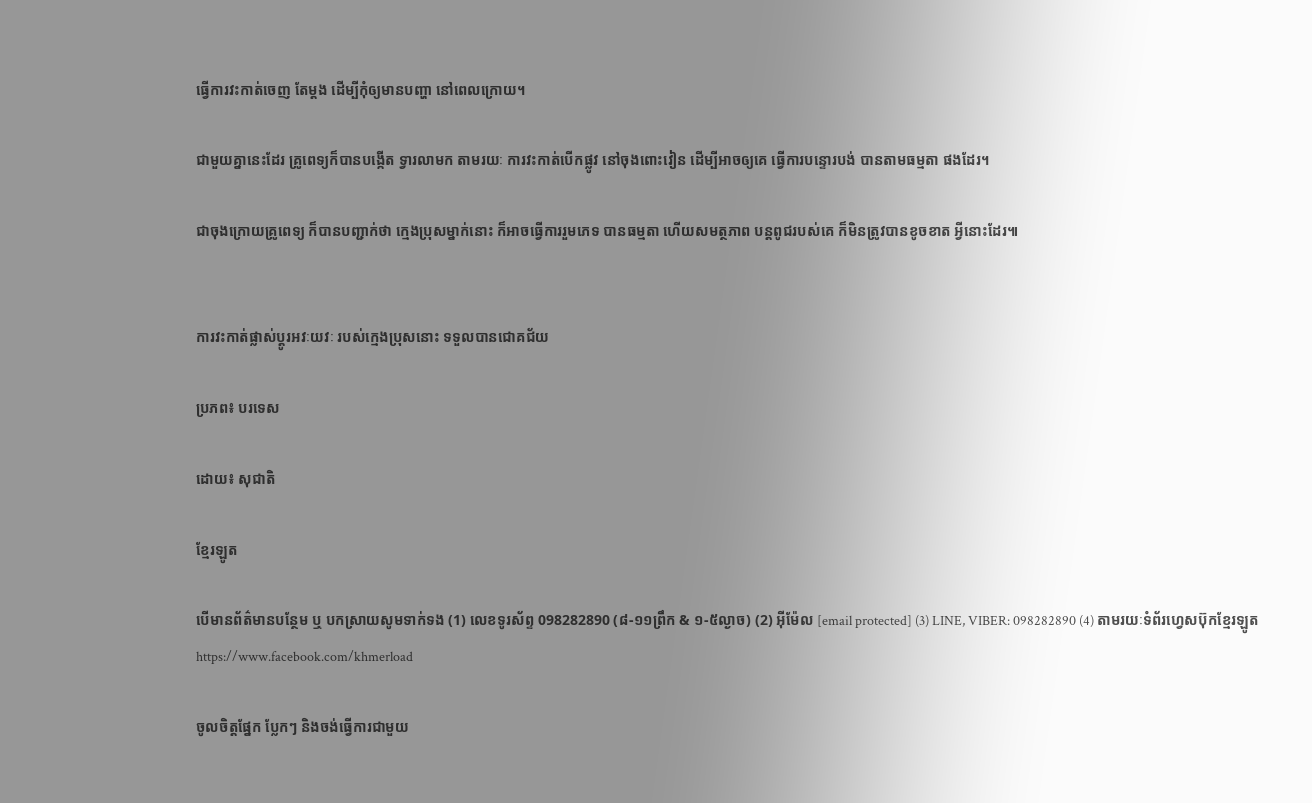ធ្វើការវះកាត់ចេញ តែម្តង ដើម្បីកុំឲ្យមានបញ្ហា នៅពេលក្រោយ។

ជាមួយគ្នានេះដែរ គ្រូពេទ្យក៏បានបង្កើត ទ្វារលាមក តាមរយៈ ការវះកាត់បើកផ្លូវ នៅចុងពោះវៀន ដើម្បីអាចឲ្យគេ ធ្វើការបន្ទោរបង់ បានតាមធម្មតា ផងដែរ។

ជាចុងក្រោយគ្រូពេទ្យ ក៏បានបញ្ជាក់ថា ក្មេងប្រុសម្នាក់នោះ ក៏អាចធ្វើការរួមភេទ បានធម្មតា ហើយសមត្ថភាព បន្តពូជរបស់គេ ក៏មិនត្រូវបានខូចខាត អ្វីនោះដែរ៕


ការវះកាត់ផ្លាស់ប្តូរអវៈយវៈ របស់ក្មេងប្រុសនោះ ទទួលបានជោគជ័យ

ប្រភព៖ បរទេស

ដោយ៖ សុជាតិ

ខ្មែរឡូត

បើមានព័ត៌មានបន្ថែម ឬ បកស្រាយសូមទាក់ទង (1) លេខទូរស័ព្ទ 098282890 (៨-១១ព្រឹក & ១-៥ល្ងាច) (2) អ៊ីម៉ែល [email protected] (3) LINE, VIBER: 098282890 (4) តាមរយៈទំព័រហ្វេសប៊ុកខ្មែរឡូត https://www.facebook.com/khmerload

ចូលចិត្តផ្នែក ប្លែកៗ និងចង់ធ្វើការជាមួយ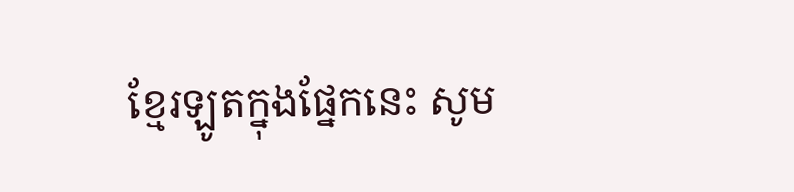ខ្មែរឡូតក្នុងផ្នែកនេះ សូម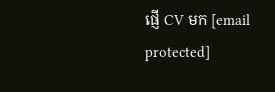ផ្ញើ CV មក [email protected]